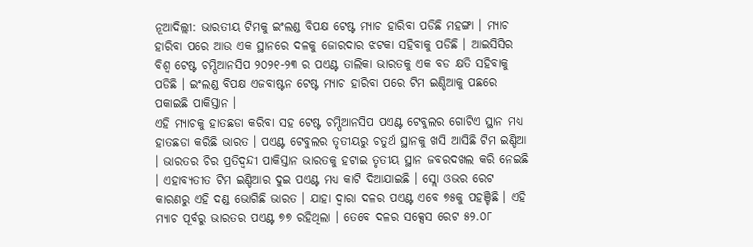ନୂଆଦିଲ୍ଲୀ: ଭାରତୀୟ ଟିମକୁ ଇଂଲଣ୍ଡ ବିପକ୍ଷ ଟେଷ୍ଟ ମ୍ୟାଚ ହାରିବା ପଡିଛି ମହଙ୍ଗା । ମ୍ୟାଚ ହାରିବା ପରେ ଆଉ ଏକ ସ୍ଥାନରେ ଦଳକୁ ଜୋରଦାର ଝଟକା ସହିବାକୁ ପଡିଛି । ଆଇସିସିର ବିଶ୍ୱ ଟେଷ୍ଟ ଚମ୍ପିଆନସିପ ୨୦୨୧-୨୩ ର ପଏଣ୍ଟ ତାଲିକା ଭାରତକୁ ଏକ ବଡ କ୍ଷତି ସହିବାକୁ ପଡିଛି । ଇଂଲଣ୍ଡ ବିପକ୍ଷ ଏଜବାଷ୍ଟନ ଟେଷ୍ଟ ମ୍ୟାଚ ହାରିବା ପରେ ଟିମ ଇଣ୍ଡିଆକୁ ପଛରେ ପକାଇଛି ପାକିସ୍ତାନ ।
ଏହି ମ୍ୟାଚକୁ ହାତଛଡା କରିବା ସହ ଟେଷ୍ଟ ଚମ୍ପିଆନସିପ ପଏଣ୍ଟ ଟେବୁଲର ଗୋଟିଏ ସ୍ଥାନ ମଧ୍ୟ ହାତଛଡା କରିଛି ଭାରତ । ପଏଣ୍ଟ ଟେବୁଲର ତୃତୀୟରୁ ଚତୁର୍ଥ ସ୍ଥାନକୁ ଖସି ଆସିଛି ଟିମ ଇଣ୍ଡିଆ । ଭାରତର ଚିର ପ୍ରତିଦ୍ୱନ୍ଦୀ ପାକିସ୍ତାନ ଭାରତକୁ ହଟାଇ ତୃତୀୟ ସ୍ଥାନ ଜବରଦଖଲ କରି ନେଇଛି । ଏହାବ୍ୟତୀତ ଟିମ ଇଣ୍ଡିଆର ଦୁଇ ପଏଣ୍ଟ ମଧ୍ୟ କାଟି ଦିଆଯାଇଛି । ସ୍ଲୋ ଓଭର ରେଟ କାରଣରୁ ଏହି ଦଣ୍ଡ ଭୋଗିଛି ଭାରତ । ଯାହା ଦ୍ୱାରା ଦଳର ପଏଣ୍ଟ ଏବେ ୭୫କୁ ପହଞ୍ଚିଛି । ଏହି ମ୍ୟାଚ ପୂର୍ବରୁ ଭାରତର ପଏଣ୍ଟ ୭୭ ରହିଥିଲା । ତେବେ ଦଳର ସକ୍ସେସ ରେଟ ୫୨.୦୮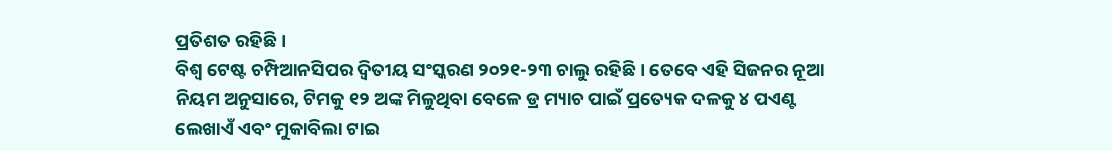ପ୍ରତିଶତ ରହିଛି ।
ବିଶ୍ବ ଟେଷ୍ଟ ଚମ୍ପିଆନସିପର ଦ୍ୱିତୀୟ ସଂସ୍କରଣ ୨୦୨୧-୨୩ ଚାଲୁ ରହିଛି । ତେବେ ଏହି ସିଜନର ନୂଆ ନିୟମ ଅନୁସାରେ, ଟିମକୁ ୧୨ ଅଙ୍କ ମିଳୁଥିବା ବେଳେ ଡ୍ର ମ୍ୟାଚ ପାଇଁ ପ୍ରତ୍ୟେକ ଦଳକୁ ୪ ପଏଣ୍ଟ ଲେଖାଏଁ ଏବଂ ମୁକାବିଲା ଟାଇ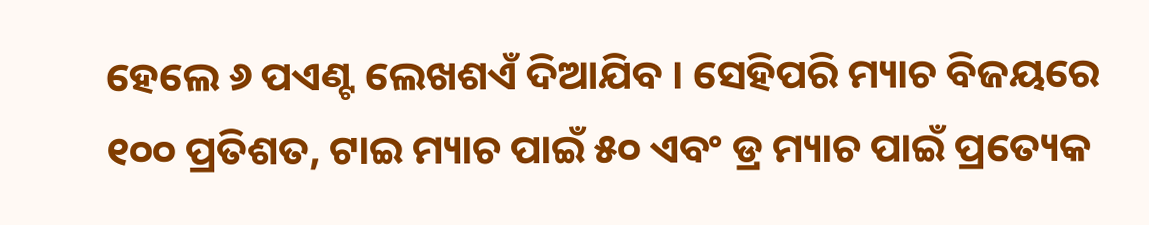ହେଲେ ୬ ପଏଣ୍ଟ ଲେଖଶଏଁ ଦିଆଯିବ । ସେହିପରି ମ୍ୟାଚ ବିଜୟରେ ୧୦୦ ପ୍ରତିଶତ, ଟାଇ ମ୍ୟାଚ ପାଇଁ ୫୦ ଏବଂ ଡ୍ର ମ୍ୟାଚ ପାଇଁ ପ୍ରତ୍ୟେକ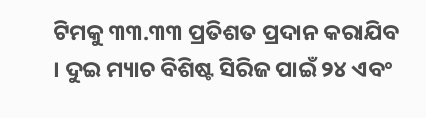ଟିମକୁ ୩୩.୩୩ ପ୍ରତିଶତ ପ୍ରଦାନ କରାଯିବ । ଦୁଇ ମ୍ୟାଚ ବିଶିଷ୍ଟ ସିରିଜ ପାଇଁ ୨୪ ଏବଂ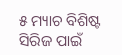୫ ମ୍ୟାଚ ବିଶିଷ୍ଟ ସିରିଜ ପାଇଁ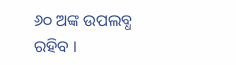୬୦ ଅଙ୍କ ଉପଲବ୍ଧ ରହିବ ।